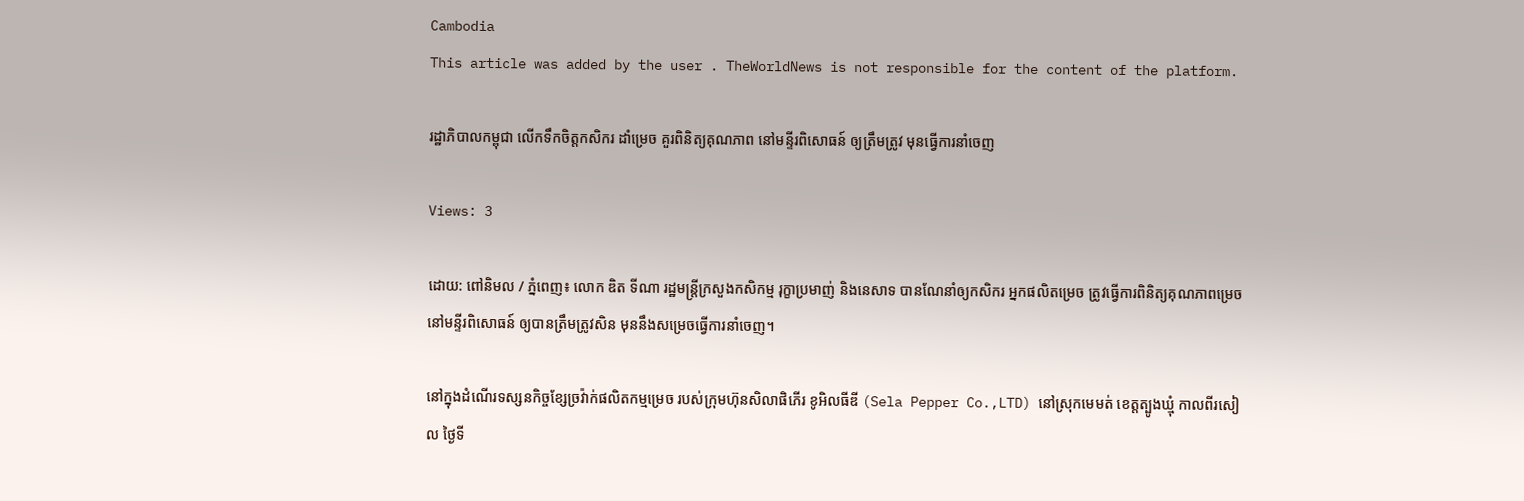Cambodia
This article was added by the user . TheWorldNews is not responsible for the content of the platform.

រដ្ឋាភិបាលកម្ពុជា លើកទឹកចិត្តកសិករ ដាំម្រេច គួរពិនិត្យគុណភាព នៅមន្ទីរពិសោធន៍ ឲ្យត្រឹមត្រូវ មុនធ្វើការនាំចេញ

Views: 3

ដោយ: ពៅនិមល / ភ្នំពេញ៖ លោក ឌិត ទីណា រដ្ឋមន្ត្រីក្រសួងកសិកម្ម រុក្ខាប្រមាញ់ និងនេសាទ បានណែនាំឲ្យកសិករ អ្នកផលិតម្រេច ត្រូវធ្វើការពិនិត្យគុណភាពម្រេច នៅមន្ទីរពិសោធន៍ ឲ្យបានត្រឹមត្រូវសិន មុននឹងសម្រេចធ្វើការនាំចេញ។

នៅក្នុងដំណើរទស្សនកិច្ចខ្សែច្រវ៉ាក់ផលិតកម្មម្រេច របស់ក្រុមហ៊ុនសិលាផិភើរ ខូអិលធីឌី (Sela Pepper Co.,LTD) នៅស្រុកមេមត់ ខេត្តត្បូងឃ្មុំ កាលពីរសៀល ថ្ងៃទី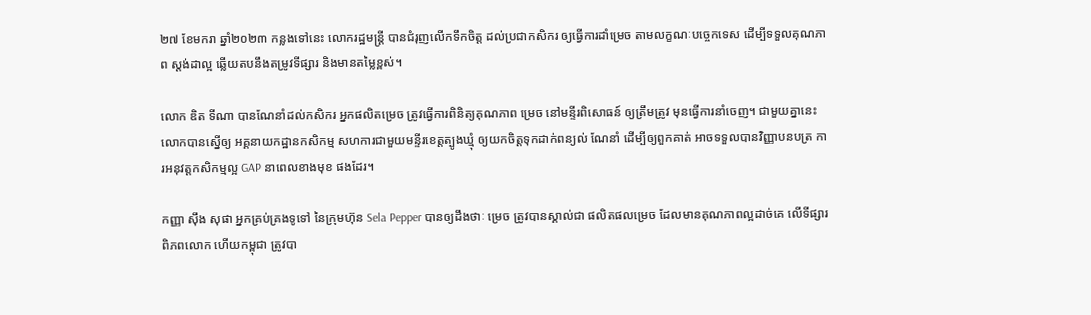២៧ ខែមករា ឆ្នាំ២០២៣ កន្លងទៅនេះ លោករដ្ឋមន្រ្តី បានជំរុញលើកទឹកចិត្ត ដល់ប្រជាកសិករ ឲ្យធ្វើការដាំម្រេច តាមលក្ខណៈបច្ចេកទេស ដើម្បីទទួលគុណភាព ស្តង់ដាល្អ ឆ្លើយតបនឹងតម្រូវទីផ្សារ និងមានតម្លៃខ្ពស់។

លោក ឌិត ទីណា បានណែនាំដល់កសិករ អ្នកផលិតម្រេច ត្រូវធ្វើការពិនិត្យគុណភាព ម្រេច នៅមន្ទីរពិសោធន៍ ឲ្យត្រឹមត្រូវ មុនធ្វើការនាំចេញ។ ជាមួយគ្នានេះ លោកបានស្នើឲ្យ អគ្គនាយកដ្ឋានកសិកម្ម សហការជាមួយមន្ទីរខេត្តត្បូងឃ្មុំ ឲ្យយកចិត្តទុកដាក់ពន្យល់ ណែនាំ ដើម្បីឲ្យពួកគាត់ អាចទទួលបានវិញ្ញាបនបត្រ ការអនុវត្តកសិកម្មល្អ GAP នាពេលខាងមុខ ផងដែរ។

កញ្ញា ស៊ឹង សុផា អ្នកគ្រប់គ្រងទូទៅ នៃក្រុមហ៊ុន Sela Pepper បានឲ្យដឹងថាៈ ម្រេច ត្រូវបានស្គាល់ជា ផលិតផលម្រេច ដែលមានគុណភាពល្អដាច់គេ លើទីផ្សារ ពិភពលោក ហើយកម្ពុជា ត្រូវបា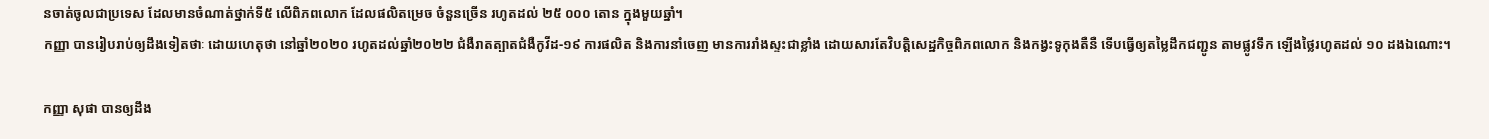នចាត់ចូលជាប្រទេស ដែលមានចំណាត់ថ្នាក់ទី៥ លើពិភពលោក ដែលផលិតម្រេច ចំនួនច្រើន រហូតដល់ ២៥ ០០០ តោន ក្នុងមួយឆ្នាំ។
កញ្ញា បានរៀបរាប់ឲ្យដឹងទៀតថាៈ ដោយហេតុថា នៅឆ្នាំ២០២០ រហូតដល់ឆ្នាំ២០២២ ជំងឺរាតត្បាតជំងឺកូវីដ-១៩ ការផលិត និងការនាំចេញ មានការរាំងស្ទះជាខ្លាំង ដោយសារតែវិបត្តិសេដ្ឋកិច្ចពិភពលោក និងកង្វះទូកុងតឺនឺ ទើបធ្វើឲ្យតម្លៃដឹកជញ្ជូន តាមផ្លូវទឹក ឡើងថ្លៃរហូតដល់ ១០ ដងឯណោះ។

កញ្ញា សុផា បានឲ្យដឹង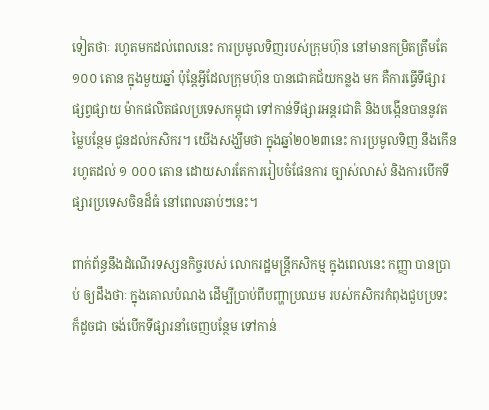ទៀតថាៈ រហូតមកដល់ពេលនេះ ការប្រមូលទិញរបស់ក្រុមហ៊ុន នៅមានកម្រិតត្រឹមតែ ១០០ តោន ក្នុងមួយឆ្នាំ ប៉ុន្តែអ្វីដែលក្រុមហ៊ុន បានជោគជ័យកន្លង មក គឺការធ្វើទីផ្សារ ផ្សព្វផ្សាយ ម៉ាកផលិតផលប្រទេសកម្ពុជា ទៅកាន់ទីផ្សារអន្តរជាតិ និងបង្កើនបាននូវតម្លៃបន្ថែម ជូនដល់កសិករ។ យើងសង្ឃឹមថា ក្នុងឆ្នាំ២០២៣នេះ ការប្រមូលទិញ នឹងកើនរហូតដល់ ១ ០០០ តោន ដោយសារតែការរៀបចំផែនការ ច្បាស់លាស់ និងការបើកទីផ្សារប្រទេសចិនដ៏ធំ នៅពេលឆាប់ៗនេះ។

ពាក់ព័ន្ធនឹងដំណើរទស្សនកិច្ចរបស់ លោករដ្ឋមន្រ្តីកសិកម្ម ក្នុងពេលនេះ កញ្ញា បានប្រាប់ ឲ្យដឹងថាៈ ក្នុងគោលបំណង ដើម្បីប្រាប់ពីបញ្ហាប្រឈម របស់កសិករកំពុងជួបប្រទះ ក៏ដូចជា ចង់បើកទីផ្សារនាំចេញបន្ថែម ទៅកាន់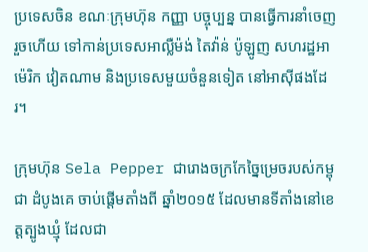ប្រទេសចិន ខណៈក្រុមហ៊ុន កញ្ញា បច្ចុប្បន្ន បានធ្វើការនាំចេញរួចហើយ ទៅកាន់ប្រទេសអាល្លឺម៉ង់ តៃវ៉ាន់ ប៉ូឡូញ សហរដ្ឋអាម៉េរិក វៀតណាម និងប្រទេសមួយចំនួនទៀត នៅអាស៊ីផងដែរ។

ក្រុមហ៊ុន Sela Pepper ជារោងចក្រកែច្នៃម្រេចរបស់កម្ពុជា ដំបូងគេ ចាប់ផ្តើមតាំងពី ឆ្នាំ២០១៥ ដែលមានទីតាំងនៅខេត្តត្បូងឃ្មុំ ដែលជា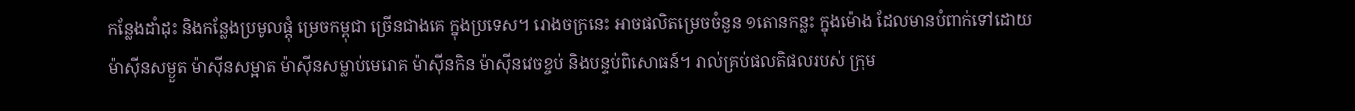កន្លែងដាំដុះ និងកន្លែងប្រមូលផ្តុំ ម្រេចកម្ពុជា ច្រើនជាងគេ ក្នុងប្រទេស។ រោងចក្រនេះ អាចផលិតម្រេចចំនួន ១តោនកន្លះ ក្នុងម៉ោង ដែលមានបំពាក់ទៅដោយម៉ាស៊ីនសម្ងួត ម៉ាស៊ីនសម្អាត ម៉ាស៊ីនសម្លាប់មេរោគ ម៉ាស៊ីនកិន ម៉ាស៊ីនវេចខ្ចប់ និងបន្ទប់ពិសោធន៍។ រាល់គ្រប់ផលតិផលរបស់ ក្រុម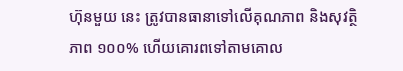ហ៊ុនមួយ នេះ ត្រូវបានធានាទៅលើគុណភាព និងសុវត្ថិភាព ១០០% ហើយគោរពទៅតាមគោល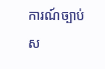ការណ៍ច្បាប់ស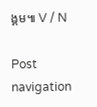ង្គម៕ V / N

Post navigation